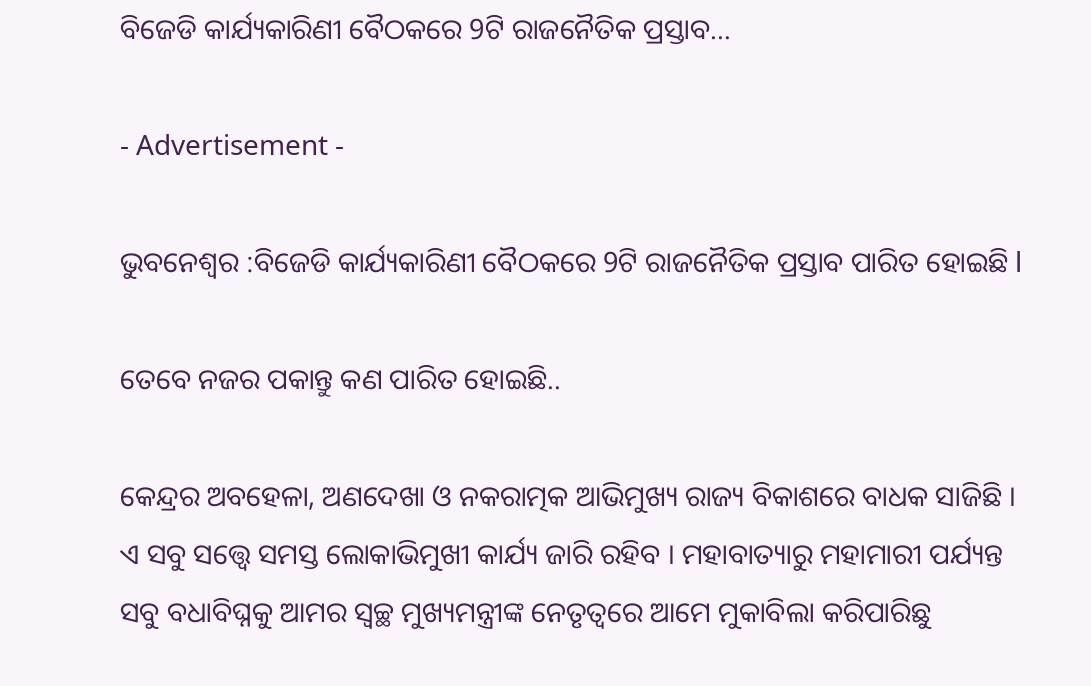ବିଜେଡି କାର୍ଯ୍ୟକାରିଣୀ ବୈଠକରେ 9ଟି ରାଜନୈତିକ ପ୍ରସ୍ତାବ…

- Advertisement -

ଭୁବନେଶ୍ୱର :ବିଜେଡି କାର୍ଯ୍ୟକାରିଣୀ ବୈଠକରେ 9ଟି ରାଜନୈତିକ ପ୍ରସ୍ତାବ ପାରିତ ହୋଇଛି l

ତେବେ ନଜର ପକାନ୍ତୁ କଣ ପାରିତ ହୋଇଛି..

କେନ୍ଦ୍ରର ଅବହେଳା, ଅଣଦେଖା ଓ ନକରାତ୍ମକ ଆଭିମୁଖ୍ୟ ରାଜ୍ୟ ବିକାଶରେ ବାଧକ ସାଜିଛି । ଏ ସବୁ ସତ୍ତ୍ୱେ ସମସ୍ତ ଲୋକାଭିମୁଖୀ କାର୍ଯ୍ୟ ଜାରି ରହିବ । ମହାବାତ୍ୟାରୁ ମହାମାରୀ ପର୍ଯ୍ୟନ୍ତ ସବୁ ବଧାବିଘ୍ନକୁ ଆମର ସ୍ୱଚ୍ଛ ମୁଖ୍ୟମନ୍ତ୍ରୀଙ୍କ ନେତୃତ୍ୱରେ ଆମେ ମୁକାବିଲା କରିପାରିଛୁ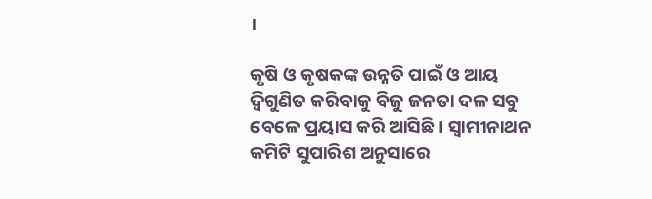।

କୃଷି ଓ କୃଷକଙ୍କ ଉନ୍ନତି ପାଇଁ ଓ ଆୟ ଦ୍ବିଗୁଣିତ କରିବାକୁ ବିଜୁ ଜନତା ଦଳ ସବୁ ବେଳେ ପ୍ରୟାସ କରି ଆସିଛି । ସ୍ୱାମୀନାଥନ କମିଟି ସୁପାରିଶ ଅନୁସାରେ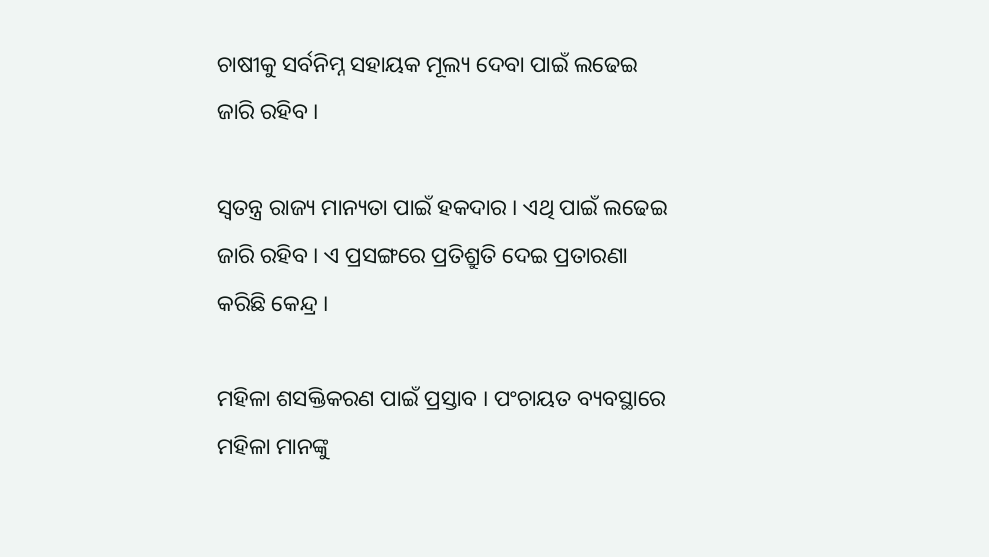ଚାଷୀକୁ ସର୍ବନିମ୍ନ ସହାୟକ ମୂଲ୍ୟ ଦେବା ପାଇଁ ଲଢେଇ ଜାରି ରହିବ ।

ସ୍ୱତନ୍ତ୍ର ରାଜ୍ୟ ମାନ୍ୟତା ପାଇଁ ହକଦାର । ଏଥି ପାଇଁ ଲଢେଇ ଜାରି ରହିବ । ଏ ପ୍ରସଙ୍ଗରେ ପ୍ରତିଶ୍ରୁତି ଦେଇ ପ୍ରତାରଣା କରିଛି କେନ୍ଦ୍ର ।

ମହିଳା ଶସକ୍ତିକରଣ ପାଇଁ ପ୍ରସ୍ତାବ । ପଂଚାୟତ ବ୍ୟବସ୍ଥାରେ ମହିଳା ମାନଙ୍କୁ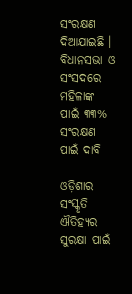ସଂରକ୍ଷଣ ଦିଆଯାଇଛି । ବିଧାନସଭା ଓ ସଂସଦରେ ମହିଳାଙ୍କ ପାଇଁ ୩୩% ସଂରକ୍ଷଣ ପାଇଁ ଦାବି

ଓଡ଼ିଶାର ସଂସ୍କୃତି ଐତିହ୍ୟର ସୁରକ୍ଷା ପାଇଁ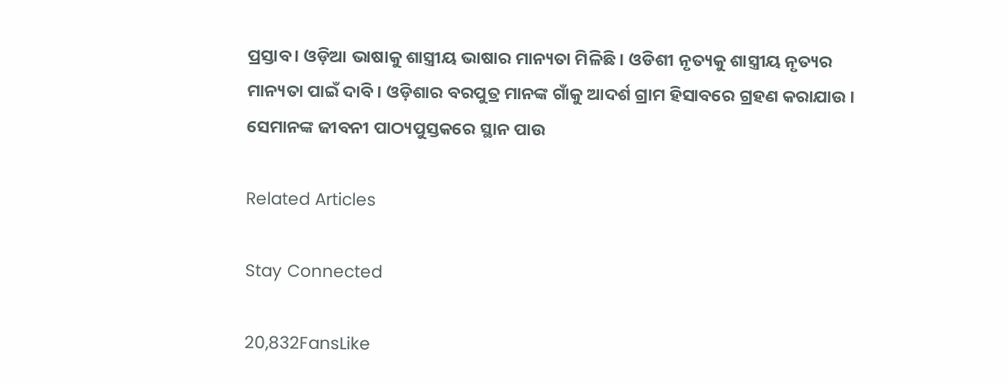ପ୍ରସ୍ତାବ । ଓଡ଼ିଆ ଭାଷାକୁ ଶାସ୍ତ୍ରୀୟ ଭାଷାର ମାନ୍ୟତା ମିଳିଛି । ଓଡିଶୀ ନୃତ୍ୟକୁ ଶାସ୍ତ୍ରୀୟ ନୃତ୍ୟର ମାନ୍ୟତା ପାଇଁ ଦାବି । ଓଡ଼ିଶାର ବରପୁତ୍ର ମାନଙ୍କ ଗାଁକୁ ଆଦର୍ଶ ଗ୍ରାମ ହିସାବରେ ଗ୍ରହଣ କରାଯାଉ । ସେମାନଙ୍କ ଜୀବନୀ ପାଠ୍ୟପୁସ୍ତକରେ ସ୍ଥାନ ପାଉ

Related Articles

Stay Connected

20,832FansLike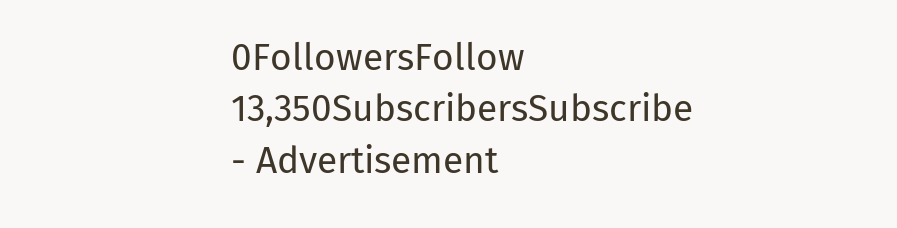0FollowersFollow
13,350SubscribersSubscribe
- Advertisement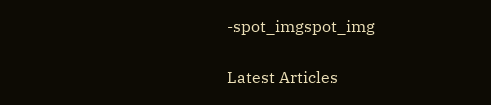-spot_imgspot_img

Latest Articles